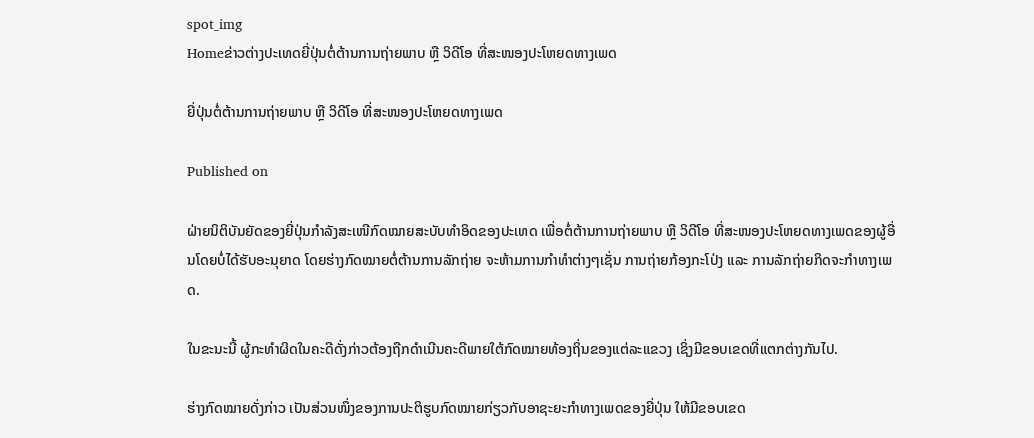spot_img
Homeຂ່າວຕ່າງປະເທດຍີ່ປຸ່ນຕໍ່ຕ້ານການຖ່າຍພາບ ຫຼື ວິດີໂອ ທີ່ສະໜອງປະໂຫຍດທາງເພດ

ຍີ່ປຸ່ນຕໍ່ຕ້ານການຖ່າຍພາບ ຫຼື ວິດີໂອ ທີ່ສະໜອງປະໂຫຍດທາງເພດ

Published on

ຝ່າຍນິຕິບັນຍັດຂອງຍີ່ປຸ່ນກຳລັງສະເໜີກົດໝາຍສະບັບທຳອິດຂອງປະເທດ ເພື່ອຕໍ່ຕ້ານການຖ່າຍພາບ ຫຼື ວິດີໂອ ທີ່ສະໜອງປະໂຫຍດທາງເພດຂອງຜູ້ອື່ນໂດຍບໍ່ໄດ້ຮັບອະນຸຍາດ ໂດຍຮ່າງກົດໝາຍຕໍ່ຕ້ານການລັກຖ່າຍ ຈະຫ້າມການກຳທຳຕ່າງໆເຊັ່ນ ການຖ່າຍກ້ອງກະໂປ່ງ ແລະ ການລັກຖ່າຍກິດຈະກຳທາງເພດ.

ໃນຂະນະນີ້ ຜູ້ກະທຳຜິດໃນຄະດີດັ່ງກ່າວຕ້ອງຖືກດຳເນີນຄະດີພາຍໃຕ້ກົດໝາຍທ້ອງຖິ່ນຂອງແຕ່ລະແຂວງ ເຊິ່ງມີຂອບເຂດທີ່ແຕກຕ່າງກັນໄປ.

ຮ່າງກົດໝາຍດັ່ງກ່າວ ເປັນສ່ວນໜຶ່ງຂອງການປະຕິຮູບກົດໝາຍກ່ຽວກັບອາຊະຍະກຳທາງເພດຂອງຍີ່ປຸ່ນ ໃຫ້ມີຂອບເຂດ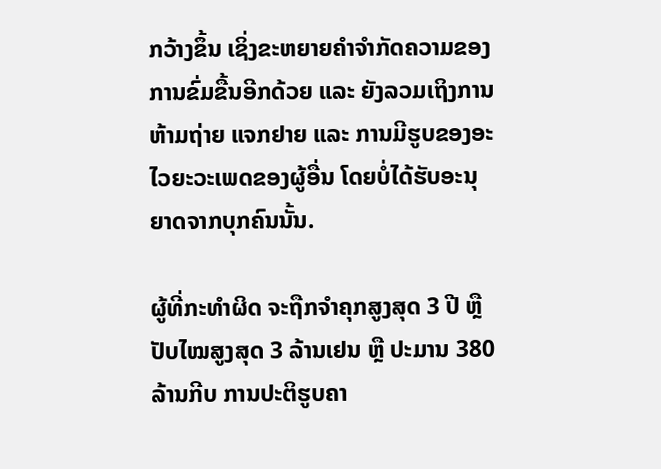ກວ້າງຂຶ້ນ ເຊິ່ງຂະຫຍາຍຄຳຈຳກັດຄວາມຂອງການຂົ່ມຂື້ນອີກດ້ວຍ ແລະ ຍັງລວມເຖິງການຫ້າມຖ່າຍ ແຈກຢາຍ ແລະ ການມີຮູບຂອງອະໄວຍະວະເພດຂອງຜູ້ອື່ນ ໂດຍບໍ່ໄດ້ຮັບອະນຸຍາດຈາກບຸກຄົນນັ້ນ.

ຜູ້ທີ່ກະທຳຜິດ ຈະຖືກຈຳຄຸກສູງສຸດ 3 ປີ ຫຼື ປັບໄໝສູງສຸດ 3 ລ້ານເຢນ ຫຼື ປະມານ 380 ລ້ານກີບ ການປະຕິຮູບຄາ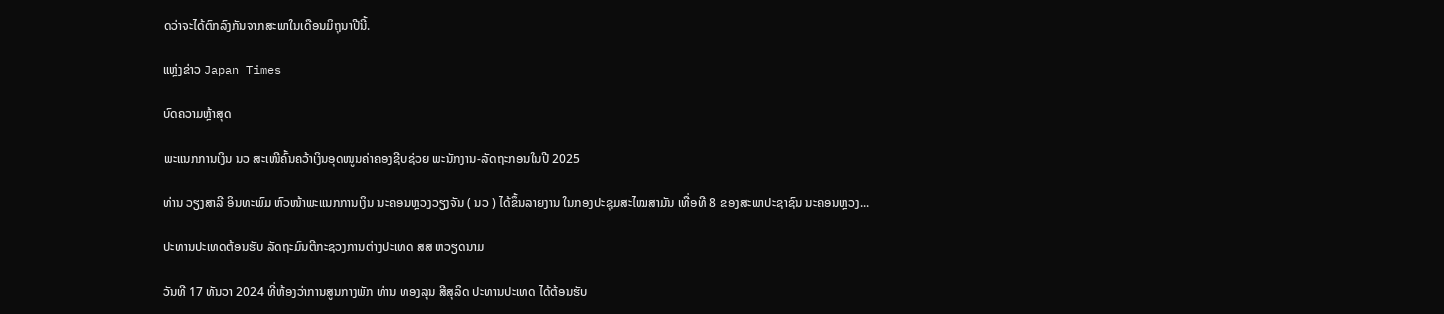ດວ່າຈະໄດ້ຕົກລົງກັນຈາກສະພາໃນເດືອນມິຖຸນາປີນີ້.

ແຫຼ່ງຂ່າວ Japan Times

ບົດຄວາມຫຼ້າສຸດ

ພະແນກການເງິນ ນວ ສະເໜີຄົ້ນຄວ້າເງິນອຸດໜູນຄ່າຄອງຊີບຊ່ວຍ ພະນັກງານ-ລັດຖະກອນໃນປີ 2025

ທ່ານ ວຽງສາລີ ອິນທະພົມ ຫົວໜ້າພະແນກການເງິນ ນະຄອນຫຼວງວຽງຈັນ ( ນວ ) ໄດ້ຂຶ້ນລາຍງານ ໃນກອງປະຊຸມສະໄໝສາມັນ ເທື່ອທີ 8 ຂອງສະພາປະຊາຊົນ ນະຄອນຫຼວງ...

ປະທານປະເທດຕ້ອນຮັບ ລັດຖະມົນຕີກະຊວງການຕ່າງປະເທດ ສສ ຫວຽດນາມ

ວັນທີ 17 ທັນວາ 2024 ທີ່ຫ້ອງວ່າການສູນກາງພັກ ທ່ານ ທອງລຸນ ສີສຸລິດ ປະທານປະເທດ ໄດ້ຕ້ອນຮັບ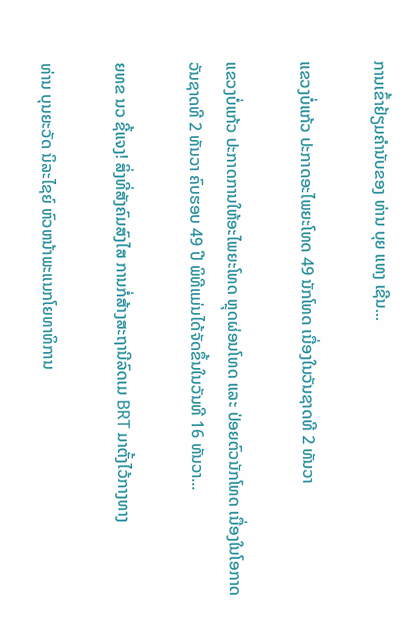ການເຂົ້າຢ້ຽມຄຳນັບຂອງ ທ່ານ ບຸຍ ແທງ ເຊີນ...

ແຂວງບໍ່ແກ້ວ ປະກາດອະໄພຍະໂທດ 49 ນັກໂທດ ເນື່ອງໃນວັນຊາດທີ 2 ທັນວາ

ແຂວງບໍ່ແກ້ວ ປະກາດການໃຫ້ອະໄພຍະໂທດ ຫຼຸດຜ່ອນໂທດ ແລະ ປ່ອຍຕົວນັກໂທດ ເນື່ອງໃນໂອກາດວັນຊາດທີ 2 ທັນວາ ຄົບຮອບ 49 ປີ ພິທີແມ່ນໄດ້ຈັດຂຶ້ນໃນວັນທີ 16 ທັນວາ...

ຍທຂ ນວ ຊີ້ແຈງ! ສິ່ງທີ່ສັງຄົມສົງໄສ ການກໍ່ສ້າງສະຖານີລົດເມ BRT ມາຕັ້ງໄວ້ກາງທາງ

ທ່ານ ບຸນຍະວັດ ນິລະໄຊຍ໌ ຫົວຫນ້າພະແນກໂຍທາທິການ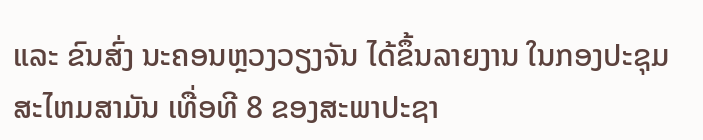ແລະ ຂົນສົ່ງ ນະຄອນຫຼວງວຽງຈັນ ໄດ້ຂຶ້ນລາຍງານ ໃນກອງປະຊຸມສະໄຫມສາມັນ ເທື່ອທີ 8 ຂອງສະພາປະຊາ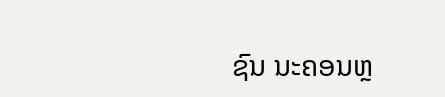ຊົນ ນະຄອນຫຼ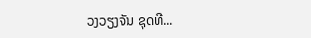ວງວຽງຈັນ ຊຸດທີ...